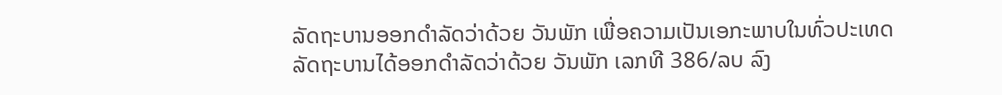ລັດຖະບານອອກດຳລັດວ່າດ້ວຍ ວັນພັກ ເພື່ອຄວາມເປັນເອກະພາບໃນທົ່ວປະເທດ
ລັດຖະບານໄດ້ອອກດຳລັດວ່າດ້ວຍ ວັນພັກ ເລກທີ 386/ລບ ລົງ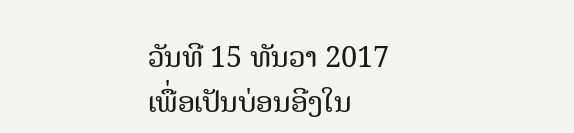ວັນທີ 15 ທັນວາ 2017 ເພື່ອເປັນບ່ອນອີງໃນ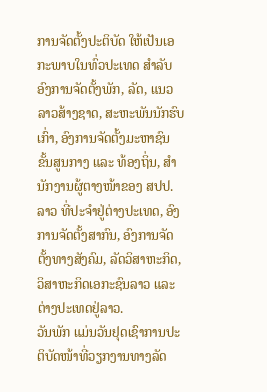ການຈັດຕັ້ງປະຕິບັດ ໃຫ້ເປັນເອກະພາບໃນທົ່ວປະເທດ ສຳລັບອົງການຈັດຕັ້ງພັກ, ລັດ, ແນວລາວສ້າງຊາດ, ສະຫະພັນນັກຮົບເກົ່າ, ອົງການຈັດຕັ້ງມະຫາຊົນຂັ້ນສູນກາງ ແລະ ທ້ອງຖິ່ນ, ສຳນັກງານຜູ້ຕາງໜ້າຂອງ ສປປ.ລາວ ທີ່ປະຈຳຢູ່ຕ່າງປະເທດ, ອົງການຈັດຕັ້ງສາກົນ, ອົງການຈັດຕັ້ງທາງສັງຄົມ, ລັດວິສາຫະກິດ, ວິສາຫະກິດເອກະຊົນລາວ ແລະ ຕ່າງປະເທດຢູ່ລາວ.
ວັນພັກ ແມ່ນວັນຢຸດເຊົາການປະຕິບັດໜ້າທີ່ວຽກງານທາງລັດ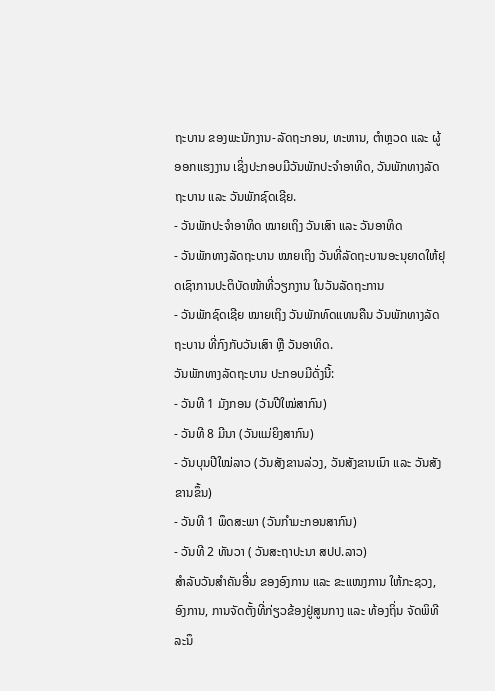ຖະບານ ຂອງພະນັກງານ-ລັດຖະກອນ, ທະຫານ, ຕຳຫຼວດ ແລະ ຜູ້ອອກແຮງງານ ເຊິ່ງປະກອບມີວັນພັກປະຈຳອາທິດ, ວັນພັກທາງລັດຖະບານ ແລະ ວັນພັກຊົດເຊີຍ.
- ວັນພັກປະຈຳອາທິດ ໝາຍເຖິງ ວັນເສົາ ແລະ ວັນອາທິດ
- ວັນພັກທາງລັດຖະບານ ໝາຍເຖິງ ວັນທີ່ລັດຖະບານອະນຸຍາດໃຫ້ຢຸດເຊົາການປະຕິບັດໜ້າທີ່ວຽກງານ ໃນວັນລັດຖະການ
- ວັນພັກຊົດເຊີຍ ໝາຍເຖິງ ວັນພັກທົດແທນຄືນ ວັນພັກທາງລັດຖະບານ ທີ່ກົງກັບວັນເສົາ ຫຼື ວັນອາທິດ.
ວັນພັກທາງລັດຖະບານ ປະກອບມີດັ່ງນີ້:
- ວັນທີ 1 ມັງກອນ (ວັນປີໃໝ່ສາກົນ)
- ວັນທີ 8 ມີນາ (ວັນແມ່ຍິງສາກົນ)
- ວັນບຸນປີໃໝ່ລາວ (ວັນສັງຂານລ່ວງ, ວັນສັງຂານເນົາ ແລະ ວັນສັງຂານຂຶ້ນ)
- ວັນທີ 1 ພຶດສະພາ (ວັນກຳມະກອນສາກົນ)
- ວັນທີ 2 ທັນວາ ( ວັນສະຖາປະນາ ສປປ.ລາວ)
ສຳລັບວັນສຳຄັນອື່ນ ຂອງອົງການ ແລະ ຂະແໜງການ ໃຫ້ກະຊວງ, ອົງການ, ການຈັດຕັ້ງທີ່ກ່ຽວຂ້ອງຢູ່ສູນກາງ ແລະ ທ້ອງຖິ່ນ ຈັດພິທີລະນຶ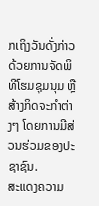ກເຖິງວັນດັ່ງກ່າວ ດ້ວຍການຈັດພິທີໂຮມຊຸມນຸມ ຫຼື ສ້າງກິດຈະກຳຕ່າງໆ ໂດຍການມີສ່ວນຮ່ວມຂອງປະຊາຊົນ.
ສະແດງຄວາມ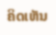ຄິດເຫັນ